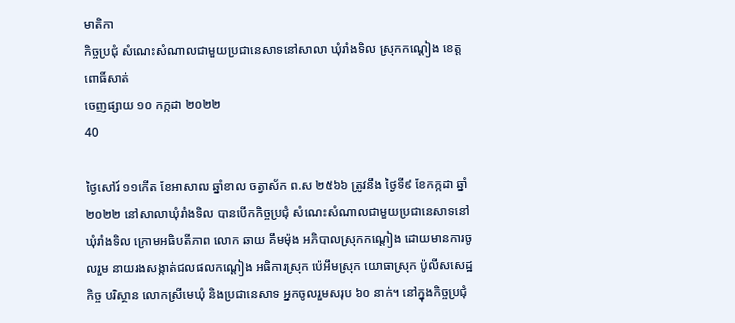មាតិកា
កិច្ចប្រជុំ សំណេះសំណាលជាមួយប្រជានេសាទនៅសាលា ឃុំរាំងទិល ស្រុកកណ្ដៀង ខេត្តពោធិ៍សាត់
ចេញផ្សាយ ១០ កក្កដា ២០២២
40

ថ្ងៃសៅរ៍ ១១កើត ខែអាសាឍ ឆ្នាំខាល ចត្វាស័ក ព.ស ២៥៦៦ ត្រូវនឹង ថ្ងៃទី៩ ខែកក្កដា ឆ្នាំ២០២២ នៅសាលាឃុំរាំងទិល បានបើកកិច្ចប្រជុំ សំណេះសំណាលជាមួយប្រជានេសាទនៅឃុំរាំងទិល ក្រោមអធិបតីភាព លោក ឆាយ គឹមម៉ុង អភិបាលស្រុកកណ្ដៀង ដោយមានការចូលរួម នាយរងសង្កាត់ជលផលកណ្ដៀង អធិការស្រុក ប៉េអឹមស្រុក យោធាស្រុក ប៉ូលីសសេដ្ឋកិច្ច បរិស្ថាន លោកស្រីមេឃុំ និងប្រជានេសាទ អ្នកចូលរួមសរុប ៦០ នាក់។ នៅក្នុងកិច្ចប្រជុំ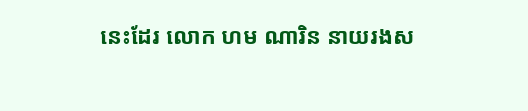នេះដែរ លោក ហម ណារិន នាយរងស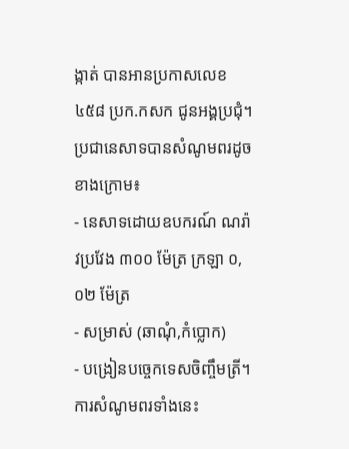ង្កាត់ បានអានប្រកាសលេខ ៤៥៨ ប្រក.កសក ជូនអង្គប្រជុំ។
ប្រជានេសាទបានសំណូមពរដូចខាងក្រោម៖
- នេសាទដោយឧបករណ៍ ណរ៉ាវប្រវែង ៣០០ ម៉ែត្រ ក្រឡា ០,០២ ម៉ែត្រ
- សម្រាស់ (ឆាណុំ,កំប្លោក)
- បង្រៀនបច្ចេកទេសចិញ្ចឹមត្រី។
ការសំណូមពរទាំងនេះ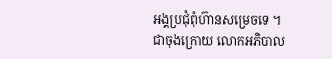អង្គប្រជុំពុំហ៊ានសម្រេចទេ ។
ជាចុងក្រោយ លោកអភិបាល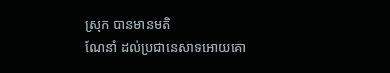ស្រុក បានមានមតិ
ណែនាំ ដល់ប្រជានេសាទអោយគោ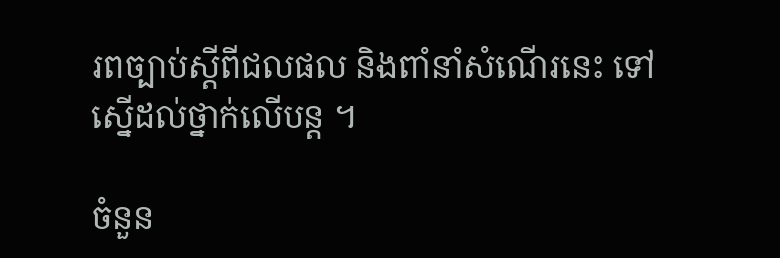រពច្បាប់ស្ដីពីជលផល និងពាំនាំសំណើរនេះ ទៅស្នើដល់ថ្នាក់លើបន្ត ។

ចំនួន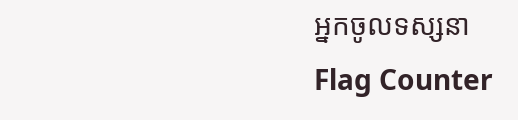អ្នកចូលទស្សនា
Flag Counter